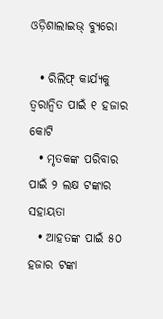ଓଡ଼ିଶାଲାଇଭ୍‌ ବ୍ୟୁରୋ

  • ରିଲିଫ୍‌ କାର୍ଯ୍ୟକୁ ତ୍ୱରାନ୍ୱିତ ପାଇଁ ୧ ହଜାର କୋଟି
  • ମୃତକଙ୍କ ପରିବାର ପାଇଁ ୨ ଲକ୍ଷ ଟଙ୍କାର ସହାୟତା
  • ଆହତଙ୍କ ପାଇଁ ୫୦ ହଜାର ଟଙ୍କା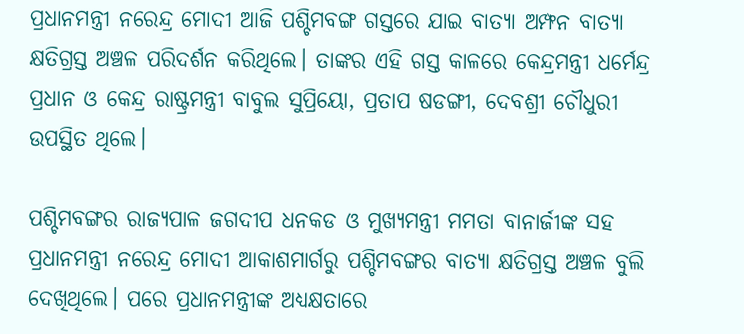ପ୍ରଧାନମନ୍ତ୍ରୀ ନରେନ୍ଦ୍ର ମୋଦୀ ଆଜି ପଶ୍ଚିମବଙ୍ଗ ଗସ୍ତରେ ଯାଇ ବାତ୍ୟା ଅମ୍ଫନ ବାତ୍ୟା କ୍ଷତିଗ୍ରସ୍ତ ଅଞ୍ଚଳ ପରିଦର୍ଶନ କରିଥିଲେ। ତାଙ୍କର ଏହି ଗସ୍ତ କାଳରେ କେନ୍ଦ୍ରମନ୍ତ୍ରୀ ଧର୍ମେନ୍ଦ୍ର ପ୍ରଧାନ ଓ କେନ୍ଦ୍ର ରାଷ୍ଟ୍ରମନ୍ତ୍ରୀ ବାବୁଲ ସୁପ୍ରିୟୋ, ପ୍ରତାପ ଷଡଙ୍ଗୀ, ଦେବଶ୍ରୀ ଚୌଧୁରୀ ଉପସ୍ଥିତ ଥିଲେ।

ପଶ୍ଚିମବଙ୍ଗର ରାଜ୍ୟପାଳ ଜଗଦୀପ ଧନକଡ ଓ ମୁଖ୍ୟମନ୍ତ୍ରୀ ମମତା ବାନାର୍ଜୀଙ୍କ ସହ ପ୍ରଧାନମନ୍ତ୍ରୀ ନରେନ୍ଦ୍ର ମୋଦୀ ଆକାଶମାର୍ଗରୁ ପଶ୍ଚିମବଙ୍ଗର ବାତ୍ୟା କ୍ଷତିଗ୍ରସ୍ତ ଅଞ୍ଚଳ ବୁଲି ଦେଖିଥିଲେ। ପରେ ପ୍ରଧାନମନ୍ତ୍ରୀଙ୍କ ଅଧ୍ୟକ୍ଷତାରେ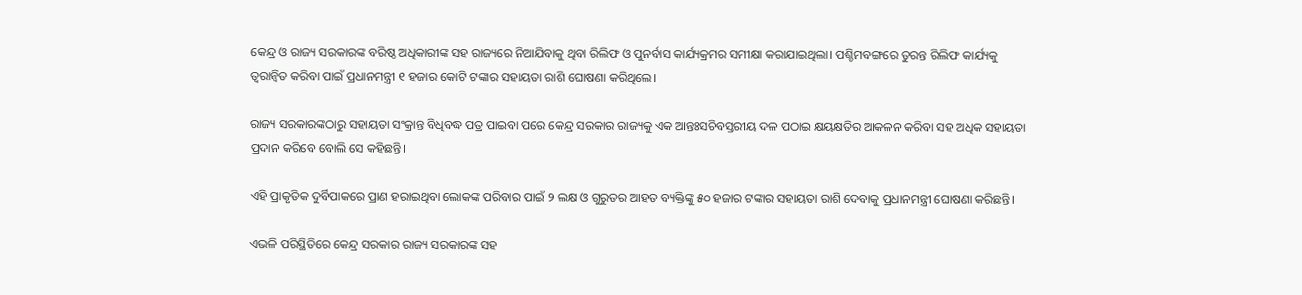କେନ୍ଦ୍ର ଓ ରାଜ୍ୟ ସରକାରଙ୍କ ବରିଷ୍ଠ ଅଧିକାରୀଙ୍କ ସହ ରାଜ୍ୟରେ ନିଆଯିବାକୁ ଥିବା ରିଲିଫ ଓ ପୁନର୍ବାସ କାର୍ଯ୍ୟକ୍ରମର ସମୀକ୍ଷା କରାଯାଇଥିଲା। ପଶ୍ଚିମବଙ୍ଗରେ ତୁରନ୍ତ ରିଲିଫ କାର୍ଯ୍ୟକୁ ତ୍ୱରାନ୍ୱିତ କରିବା ପାଇଁ ପ୍ରଧାନମନ୍ତ୍ରୀ ୧ ହଜାର କୋଟି ଟଙ୍କାର ସହାୟତା ରାଶି ଘୋଷଣା କରିଥିଲେ।

ରାଜ୍ୟ ସରକାରଙ୍କଠାରୁ ସହାୟତା ସଂକ୍ରାନ୍ତ ବିଧିବଦ୍ଧ ପତ୍ର ପାଇବା ପରେ କେନ୍ଦ୍ର ସରକାର ରାଜ୍ୟକୁ ଏକ ଆନ୍ତଃସଚିବସ୍ତରୀୟ ଦଳ ପଠାଇ କ୍ଷୟକ୍ଷତିର ଆକଳନ କରିବା ସହ ଅଧିକ ସହାୟତା ପ୍ରଦାନ କରିବେ ବୋଲି ସେ କହିଛନ୍ତି।

ଏହି ପ୍ରାକୃତିକ ଦୁର୍ବିପାକରେ ପ୍ରାଣ ହରାଇଥିବା ଲୋକଙ୍କ ପରିବାର ପାଇଁ ୨ ଲକ୍ଷ ଓ ଗୁରୁତର ଆହତ ବ୍ୟକ୍ତିଙ୍କୁ ୫୦ ହଜାର ଟଙ୍କାର ସହାୟତା ରାଶି ଦେବାକୁ ପ୍ରଧାନମନ୍ତ୍ରୀ ଘୋଷଣା କରିଛନ୍ତି।

ଏଭଳି ପରିସ୍ଥିତିରେ କେନ୍ଦ୍ର ସରକାର ରାଜ୍ୟ ସରକାରଙ୍କ ସହ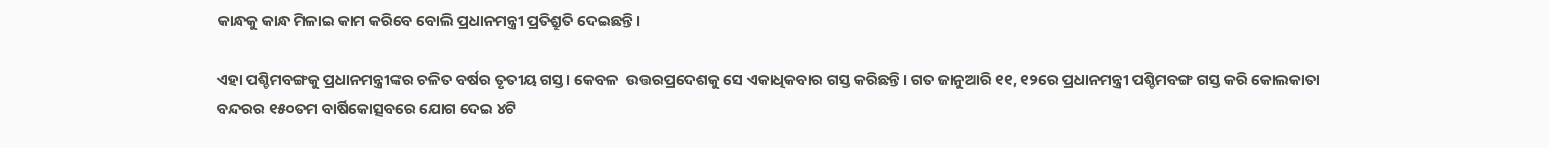କାନ୍ଧକୁ କାନ୍ଧ ମିଳାଇ କାମ କରିବେ ବୋଲି ପ୍ରଧାନମନ୍ତ୍ରୀ ପ୍ରତିଶ୍ରୁତି ଦେଇଛନ୍ତି।

ଏହା ପଶ୍ଚିମବଙ୍ଗକୁ ପ୍ରଧାନମନ୍ତ୍ରୀଙ୍କର ଚଳିତ ବର୍ଷର ତୃତୀୟ ଗସ୍ତ। କେବଳ  ଉତ୍ତରପ୍ରଦେଶକୁ ସେ ଏକାଧିକବାର ଗସ୍ତ କରିଛନ୍ତି। ଗତ ଜାନୁଆରି ୧୧, ୧୨ରେ ପ୍ରଧାନମନ୍ତ୍ରୀ ପଶ୍ଚିମବଙ୍ଗ ଗସ୍ତ କରି କୋଲକାତା ବନ୍ଦରର ୧୫୦ତମ ବାର୍ଷିକୋତ୍ସବରେ ଯୋଗ ଦେଇ ୪ଟି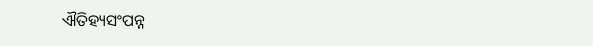ଐତିହ୍ୟସଂପନ୍ନ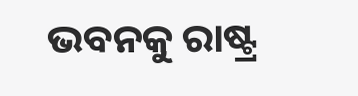ଭବନକୁ ରାଷ୍ଟ୍ର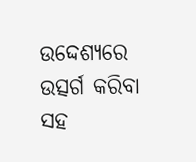ଉଦ୍ଦେଶ୍ୟରେ ଉତ୍ସର୍ଗ କରିବା ସହ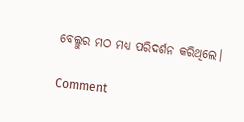ବେଲ୍ଲୁର ମଠ ମଧ୍ୟ ପରିଦର୍ଶନ କରିଥିଲେ।

Comment